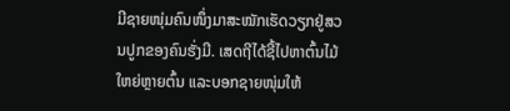ມີຊາຍໜຸ່ມຄົນໜຶ່ງມາສະໝັກເຮັດວຽກຢູ່ສວນປູກຂອງຄົນຮັ່ງມີ. ເສດຖີໄດ້ຊີ້ໄປຫາຕົ້ນໄມ້ໃຫຍ່ຫຼາຍຕົ້ນ ແລະບອກຊາຍໜຸ່ມໃຫ້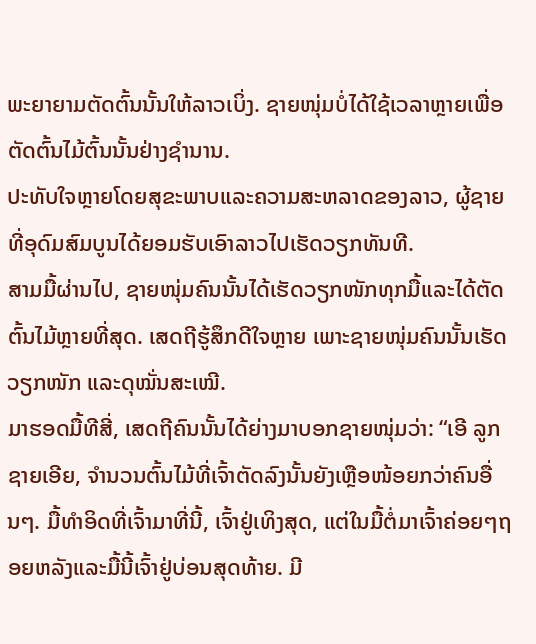ພະຍາຍາມຕັດຕົ້ນນັ້ນໃຫ້ລາວເບິ່ງ. ຊາຍໜຸ່ມບໍ່ໄດ້ໃຊ້ເວລາຫຼາຍເພື່ອຕັດຕົ້ນໄມ້ຕົ້ນນັ້ນຢ່າງຊຳນານ.
ປະທັບໃຈຫຼາຍໂດຍສຸຂະພາບແລະຄວາມສະຫລາດຂອງລາວ, ຜູ້ຊາຍທີ່ອຸດົມສົມບູນໄດ້ຍອມຮັບເອົາລາວໄປເຮັດວຽກທັນທີ.
ສາມມື້ຜ່ານໄປ, ຊາຍໜຸ່ມຄົນນັ້ນໄດ້ເຮັດວຽກໜັກທຸກມື້ແລະໄດ້ຕັດຕົ້ນໄມ້ຫຼາຍທີ່ສຸດ. ເສດຖີຮູ້ສຶກດີໃຈຫຼາຍ ເພາະຊາຍໜຸ່ມຄົນນັ້ນເຮັດວຽກໜັກ ແລະດຸໝັ່ນສະເໝີ.
ມາຮອດມື້ທີສີ່, ເສດຖີຄົນນັ້ນໄດ້ຍ່າງມາບອກຊາຍໜຸ່ມວ່າ: “ເອີ ລູກຊາຍເອີຍ, ຈຳນວນຕົ້ນໄມ້ທີ່ເຈົ້າຕັດລົງນັ້ນຍັງເຫຼືອໜ້ອຍກວ່າຄົນອື່ນໆ. ມື້ທໍາອິດທີ່ເຈົ້າມາທີ່ນີ້, ເຈົ້າຢູ່ເທິງສຸດ, ແຕ່ໃນມື້ຕໍ່ມາເຈົ້າຄ່ອຍໆຖອຍຫລັງແລະມື້ນີ້ເຈົ້າຢູ່ບ່ອນສຸດທ້າຍ. ມີ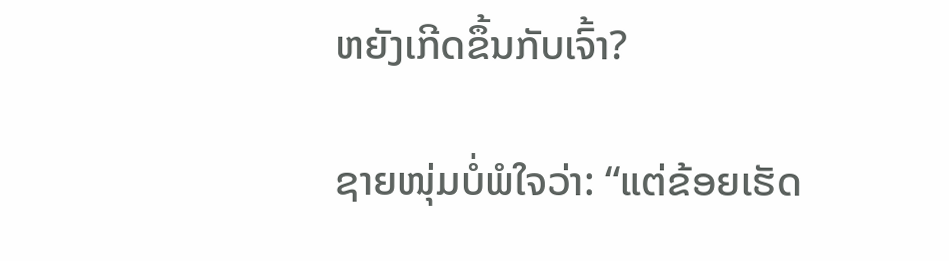ຫຍັງເກີດຂຶ້ນກັບເຈົ້າ?

ຊາຍໜຸ່ມບໍ່ພໍໃຈວ່າ: “ແຕ່ຂ້ອຍເຮັດ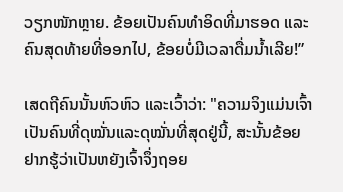ວຽກໜັກຫຼາຍ. ຂ້ອຍເປັນຄົນທຳອິດທີ່ມາຮອດ ແລະຄົນສຸດທ້າຍທີ່ອອກໄປ, ຂ້ອຍບໍ່ມີເວລາດື່ມນ້ຳເລີຍ!”

ເສດຖີຄົນນັ້ນຫົວຫົວ ແລະເວົ້າວ່າ: "ຄວາມຈິງແມ່ນເຈົ້າເປັນຄົນທີ່ດຸໝັ່ນແລະດຸໝັ່ນທີ່ສຸດຢູ່ນີ້, ສະນັ້ນຂ້ອຍຢາກຮູ້ວ່າເປັນຫຍັງເຈົ້າຈຶ່ງຖອຍ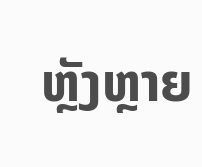ຫຼັງຫຼາຍ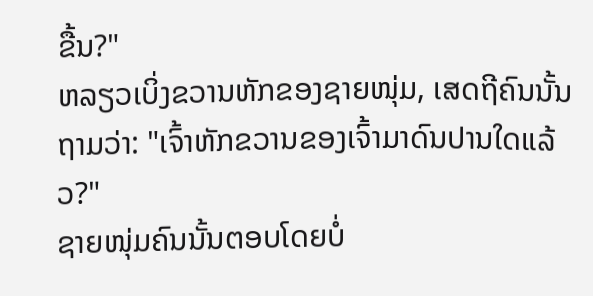ຂື້ນ?"
ຫລຽວເບິ່ງຂວານຫັກຂອງຊາຍໜຸ່ມ, ເສດຖີຄົນນັ້ນຖາມວ່າ: "ເຈົ້າຫັກຂວານຂອງເຈົ້າມາດົນປານໃດແລ້ວ?"
ຊາຍໜຸ່ມຄົນນັ້ນຕອບໂດຍບໍ່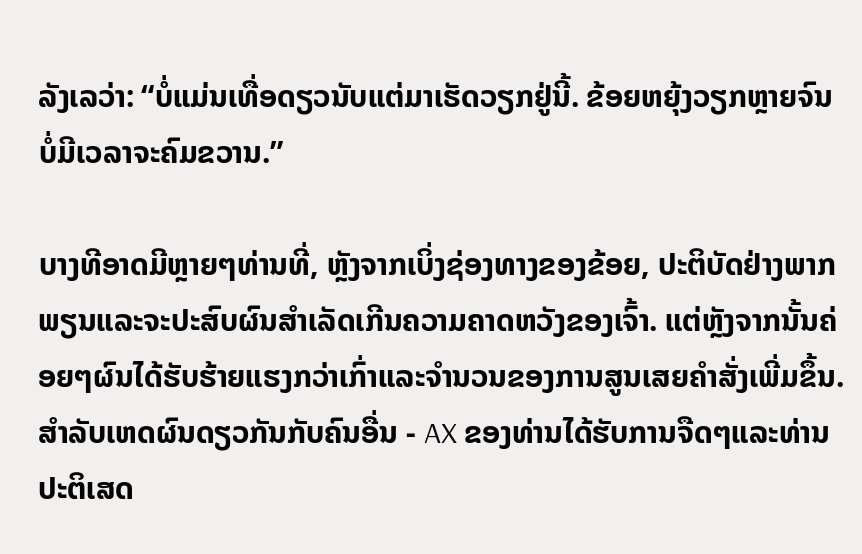ລັງເລວ່າ: “ບໍ່ແມ່ນເທື່ອດຽວນັບແຕ່ມາເຮັດວຽກຢູ່ນີ້. ຂ້ອຍຫຍຸ້ງວຽກຫຼາຍຈົນບໍ່ມີເວລາຈະຄົມຂວານ.”

ບາງທີອາດມີຫຼາຍໆທ່ານທີ່, ຫຼັງຈາກເບິ່ງຊ່ອງທາງຂອງຂ້ອຍ, ປະຕິບັດຢ່າງພາກພຽນແລະຈະປະສົບຜົນສໍາເລັດເກີນຄວາມຄາດຫວັງຂອງເຈົ້າ. ແຕ່ຫຼັງຈາກນັ້ນຄ່ອຍໆຜົນໄດ້ຮັບຮ້າຍແຮງກວ່າເກົ່າແລະຈໍານວນຂອງການສູນເສຍຄໍາສັ່ງເພີ່ມຂຶ້ນ.
ສໍາລັບເຫດຜົນດຽວກັນກັບຄົນອື່ນ - AX ຂອງທ່ານໄດ້ຮັບການຈືດໆແລະທ່ານປະຕິເສດ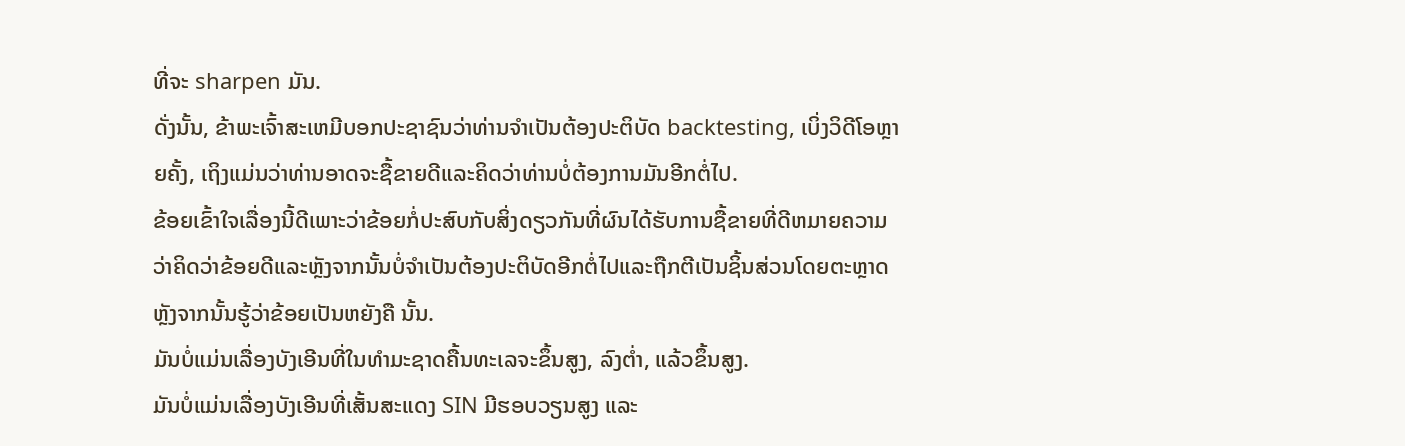ທີ່ຈະ sharpen ມັນ.
ດັ່ງນັ້ນ, ຂ້າພະເຈົ້າສະເຫມີບອກປະຊາຊົນວ່າທ່ານຈໍາເປັນຕ້ອງປະຕິບັດ backtesting, ເບິ່ງວິດີໂອຫຼາຍຄັ້ງ, ເຖິງແມ່ນວ່າທ່ານອາດຈະຊື້ຂາຍດີແລະຄິດວ່າທ່ານບໍ່ຕ້ອງການມັນອີກຕໍ່ໄປ.
ຂ້ອຍເຂົ້າໃຈເລື່ອງນີ້ດີເພາະວ່າຂ້ອຍກໍ່ປະສົບກັບສິ່ງດຽວກັນທີ່ຜົນໄດ້ຮັບການຊື້ຂາຍທີ່ດີຫມາຍຄວາມວ່າຄິດວ່າຂ້ອຍດີແລະຫຼັງຈາກນັ້ນບໍ່ຈໍາເປັນຕ້ອງປະຕິບັດອີກຕໍ່ໄປແລະຖືກຕີເປັນຊິ້ນສ່ວນໂດຍຕະຫຼາດຫຼັງຈາກນັ້ນຮູ້ວ່າຂ້ອຍເປັນຫຍັງຄື ນັ້ນ.
ມັນບໍ່ແມ່ນເລື່ອງບັງເອີນທີ່ໃນທຳມະຊາດຄື້ນທະເລຈະຂຶ້ນສູງ, ລົງຕ່ຳ, ແລ້ວຂຶ້ນສູງ.
ມັນບໍ່ແມ່ນເລື່ອງບັງເອີນທີ່ເສັ້ນສະແດງ SIN ມີຮອບວຽນສູງ ແລະ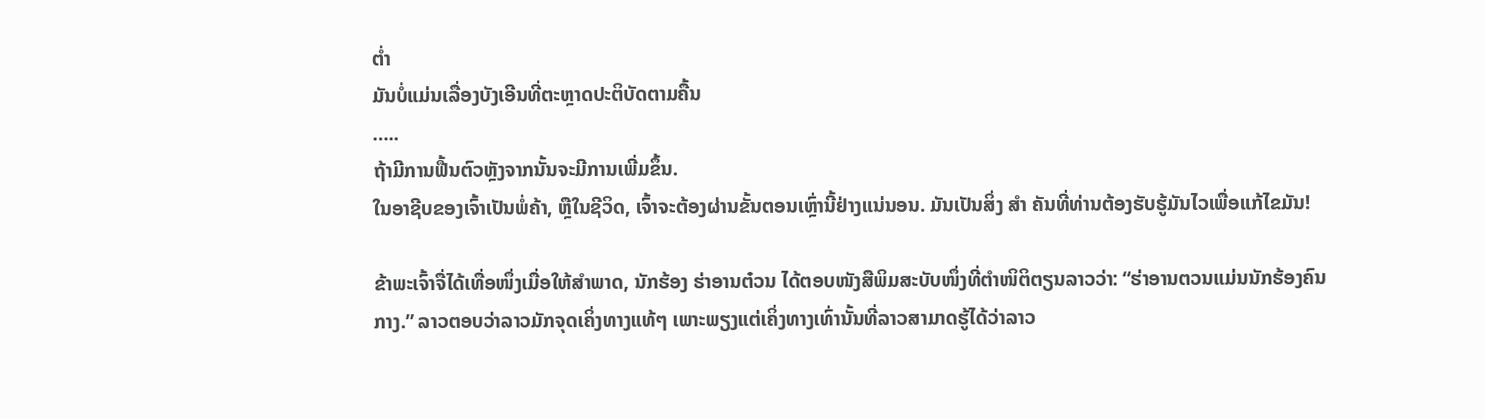ຕໍ່າ
ມັນບໍ່ແມ່ນເລື່ອງບັງເອີນທີ່ຕະຫຼາດປະຕິບັດຕາມຄື້ນ
…..
ຖ້າມີການຟື້ນຕົວຫຼັງຈາກນັ້ນຈະມີການເພີ່ມຂຶ້ນ.
ໃນອາຊີບຂອງເຈົ້າເປັນພໍ່ຄ້າ, ຫຼືໃນຊີວິດ, ເຈົ້າຈະຕ້ອງຜ່ານຂັ້ນຕອນເຫຼົ່ານີ້ຢ່າງແນ່ນອນ. ມັນເປັນສິ່ງ ສຳ ຄັນທີ່ທ່ານຕ້ອງຮັບຮູ້ມັນໄວເພື່ອແກ້ໄຂມັນ!

ຂ້າພະເຈົ້າຈື່ໄດ້ເທື່ອໜຶ່ງເມື່ອໃຫ້ສຳພາດ, ນັກຮ້ອງ ຮ່າອານຕ໋ວນ ໄດ້ຕອບໜັງສືພິມສະບັບໜຶ່ງທີ່ຕຳໜິຕິຕຽນລາວວ່າ: “ຮ່າອານຕວນແມ່ນນັກຮ້ອງຄົນກາງ.” ລາວຕອບວ່າລາວມັກຈຸດເຄິ່ງທາງແທ້ໆ ເພາະພຽງແຕ່ເຄິ່ງທາງເທົ່ານັ້ນທີ່ລາວສາມາດຮູ້ໄດ້ວ່າລາວ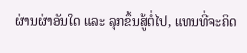ຜ່ານຜ່າອັນໃດ ແລະ ລຸກຂຶ້ນສູ້ຕໍ່ໄປ, ແທນທີ່ຈະຄິດ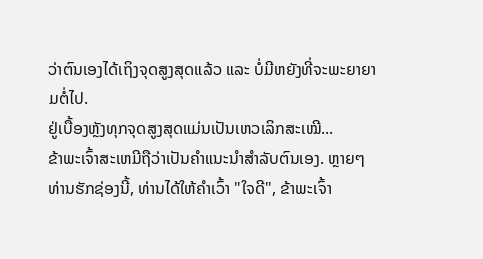ວ່າຕົນເອງໄດ້ເຖິງຈຸດສູງສຸດແລ້ວ ແລະ ບໍ່ມີຫຍັງທີ່ຈະພະຍາຍາມຕໍ່ໄປ.
ຢູ່ເບື້ອງຫຼັງທຸກຈຸດສູງສຸດແມ່ນເປັນເຫວເລິກສະເໝີ...
ຂ້າພະເຈົ້າສະເຫມີຖືວ່າເປັນຄໍາແນະນໍາສໍາລັບຕົນເອງ. ຫຼາຍໆທ່ານຮັກຊ່ອງນີ້, ທ່ານໄດ້ໃຫ້ຄໍາເວົ້າ "ໃຈດີ", ຂ້າພະເຈົ້າ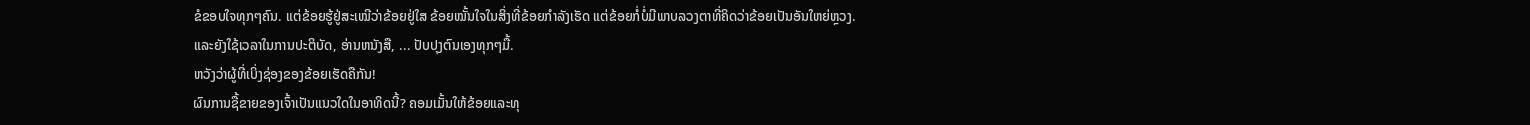ຂໍຂອບໃຈທຸກໆຄົນ. ແຕ່ຂ້ອຍຮູ້ຢູ່ສະເໝີວ່າຂ້ອຍຢູ່ໃສ ຂ້ອຍໝັ້ນໃຈໃນສິ່ງທີ່ຂ້ອຍກຳລັງເຮັດ ແຕ່ຂ້ອຍກໍ່ບໍ່ມີພາບລວງຕາທີ່ຄິດວ່າຂ້ອຍເປັນອັນໃຫຍ່ຫຼວງ.
ແລະຍັງໃຊ້ເວລາໃນການປະຕິບັດ, ອ່ານຫນັງສື, ... ປັບປຸງຕົນເອງທຸກໆມື້.
ຫວັງວ່າຜູ້ທີ່ເບິ່ງຊ່ອງຂອງຂ້ອຍເຮັດຄືກັນ!
ຜົນການຊື້ຂາຍຂອງເຈົ້າເປັນແນວໃດໃນອາທິດນີ້? ຄອມເມັ້ນໃຫ້ຂ້ອຍແລະທຸ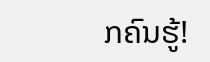ກຄົນຮູ້!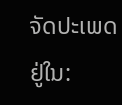ຈັດປະເພດຢູ່ໃນ: